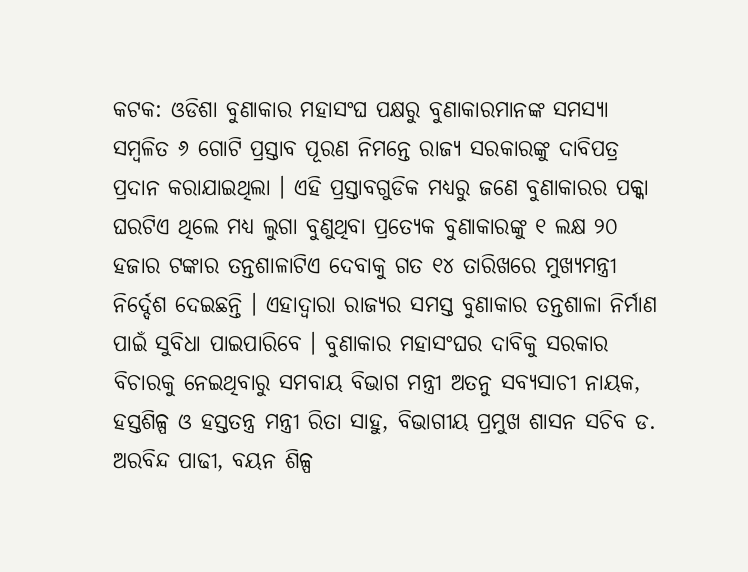କଟକ: ଓଡିଶା ବୁଣାକାର ମହାସଂଘ ପକ୍ଷରୁ ବୁଣାକାରମାନଙ୍କ ସମସ୍ୟା ସମ୍ବଳିତ ୬ ଗୋଟି ପ୍ରସ୍ତାବ ପୂରଣ ନିମନ୍ତେ ରାଜ୍ୟ ସରକାରଙ୍କୁ ଦାବିପତ୍ର ପ୍ରଦାନ କରାଯାଇଥିଲା । ଏହି ପ୍ରସ୍ତାବଗୁଡିକ ମଧ୍ୟରୁ ଜଣେ ବୁଣାକାରର ପକ୍କା ଘରଟିଏ ଥିଲେ ମଧ୍ୟ ଲୁଗା ବୁଣୁଥିବା ପ୍ରତ୍ୟେକ ବୁଣାକାରଙ୍କୁ ୧ ଲକ୍ଷ ୨୦ ହଜାର ଟଙ୍କାର ତନ୍ତଶାଳାଟିଏ ଦେବାକୁ ଗତ ୧୪ ତାରିଖରେ ମୁଖ୍ୟମନ୍ତ୍ରୀ ନିର୍ଦ୍ଦେଶ ଦେଇଛନ୍ତି । ଏହାଦ୍ୱାରା ରାଜ୍ୟର ସମସ୍ତ ବୁଣାକାର ତନ୍ତଶାଳା ନିର୍ମାଣ ପାଇଁ ସୁବିଧା ପାଇପାରିବେ । ବୁଣାକାର ମହାସଂଘର ଦାବିକୁ ସରକାର ବିଚାରକୁ ନେଇଥିବାରୁ ସମବାୟ ବିଭାଗ ମନ୍ତ୍ରୀ ଅତନୁ ସବ୍ୟସାଚୀ ନାୟକ, ହସ୍ତଶିଳ୍ପ ଓ ହସ୍ତତନ୍ତ୍ର ମନ୍ତ୍ରୀ ରିତା ସାହୁ, ବିଭାଗୀୟ ପ୍ରମୁଖ ଶାସନ ସଚିବ ଡ. ଅରବିନ୍ଦ ପାଢୀ, ବୟନ ଶିଳ୍ପ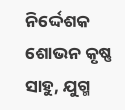ନିର୍ଦ୍ଦେଶକ ଶୋଭନ କୃଷ୍ଣ ସାହୁ, ଯୁଗ୍ମ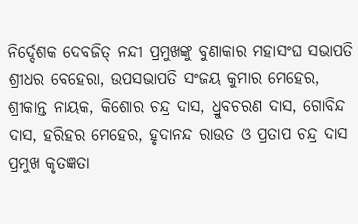ନିର୍ଦ୍ଦେଶକ ଦେବଜିତ୍ ନନ୍ଦୀ ପ୍ରମୁଖଙ୍କୁ ବୁଣାକାର ମହାସଂଘ ସଭାପତି ଶ୍ରୀଧର ବେହେରା, ଉପସଭାପତି ସଂଜୟ କୁମାର ମେହେର, ଶ୍ରୀକାନ୍ତ ନାୟକ, କିଶୋର ଚନ୍ଦ୍ର ଦାସ, ଧ୍ରୁବଚରଣ ଦାସ, ଗୋବିନ୍ଦ ଦାସ, ହରିହର ମେହେର, ହୃଦାନନ୍ଦ ରାଉତ ଓ ପ୍ରତାପ ଚନ୍ଦ୍ର ଦାସ ପ୍ରମୁଖ କୃତଜ୍ଞତା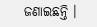ଜଣାଇଛନ୍ତି ।